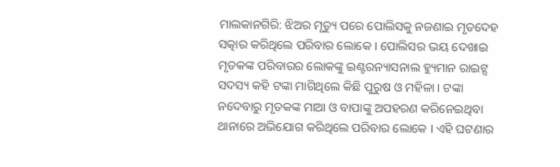ମାଲକାନଗିରି: ଝିଅର ମୃତ୍ୟୁ ପରେ ପୋଲିସକୁ ନଜଣାଇ ମୃତଦେହ ସତ୍କାର କରିଥିଲେ ପରିବାର ଲୋକେ । ପୋଲିସର ଭୟ ଦେଖାଇ ମୃତକଙ୍କ ପରିବାରର ଲୋକଙ୍କୁ ଇଣ୍ଟରନ୍ୟାସନାଲ ହ୍ୟୁମାନ ରାଇଟ୍ସ ସଦସ୍ୟ କହି ଟଙ୍କା ମାଗିଥିଲେ କିଛି ପୁରୁଷ ଓ ମହିଳା । ଟଙ୍କା ନଦେବାରୁ ମୃତକଙ୍କ ମାଆ ଓ ବାପାଙ୍କୁ ଅପହରଣ କରିନେଇଥିବା ଥାନାରେ ଅଭିଯୋଗ କରିଥିଲେ ପରିବାର ଲୋକେ । ଏହି ଘଟଣାର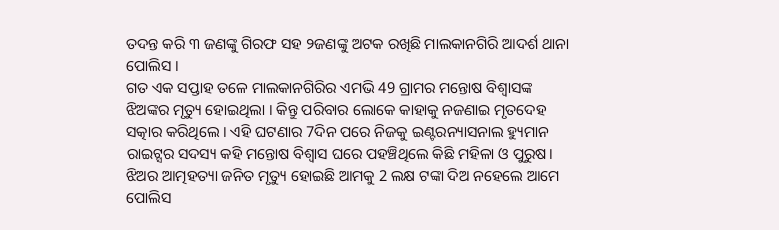ତଦନ୍ତ କରି ୩ ଜଣଙ୍କୁ ଗିରଫ ସହ ୨ଜଣଙ୍କୁ ଅଟକ ରଖିଛି ମାଲକାନଗିରି ଆଦର୍ଶ ଥାନା ପୋଲିସ ।
ଗତ ଏକ ସପ୍ତାହ ତଳେ ମାଲକାନଗିରିର ଏମଭି 49 ଗ୍ରାମର ମନ୍ତୋଷ ବିଶ୍ବାସଙ୍କ ଝିଅଙ୍କର ମୃତ୍ୟୁ ହୋଇଥିଲା । କିନ୍ତୁ ପରିବାର ଲୋକେ କାହାକୁ ନଜଣାଇ ମୃତଦେହ ସତ୍କାର କରିଥିଲେ । ଏହି ଘଟଣାର 7ଦିନ ପରେ ନିଜକୁ ଇଣ୍ଟରନ୍ୟାସନାଲ ହ୍ୟୁମାନ ରାଇଟ୍ସର ସଦସ୍ୟ କହି ମନ୍ତୋଷ ବିଶ୍ବାସ ଘରେ ପହଞ୍ଚିଥିଲେ କିଛି ମହିଳା ଓ ପୁରୁଷ। ଝିଅର ଆତ୍ମହତ୍ୟା ଜନିତ ମୃତ୍ୟୁ ହୋଇଛି ଆମକୁ 2 ଲକ୍ଷ ଟଙ୍କା ଦିଅ ନହେଲେ ଆମେ ପୋଲିସ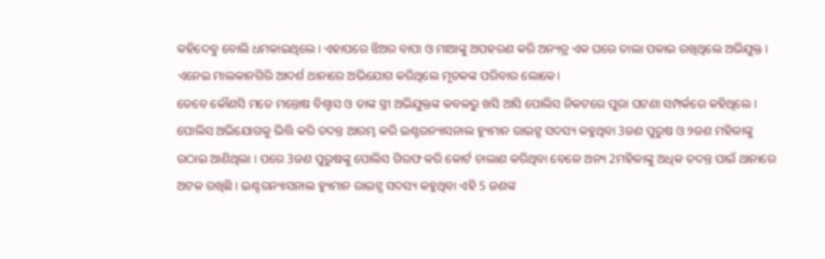କହିଦେବୁ ବୋଲି ଧମକାଇଥିଲେ । ଏହାପରେ ଝିଅର ବାପା ଓ ମାଆଙ୍କୁ ଅପହରଣ କରି ଅନ୍ୟତ୍ର ଏକ ଘରେ ତାଲା ପକାଇ ରଖିଥିଲେ ଅଭିଯୁକ୍ତ । ଏନେଇ ମାଲକାନଗିରି ଆଦର୍ଶ ଥାନାରେ ଅଭିଯୋଗ କରିଥିଲେ ମୃତକଙ୍କ ପରିବାର ଲୋକେ।
ତେବେ କୌଣସି ମତେ ମନ୍ତୋଷ ବିଶ୍ବାସ ଓ ତାଙ୍କ ସ୍ତ୍ରୀ ଅଭିଯୁକ୍ତଙ୍କ କବଳରୁ ଖସି ଆସି ପୋଲିସ ନିକଟରେ ପୁରା ଘଟଣା ସମ୍ପର୍କରେ କହିଥିଲେ । ପୋଲିସ ଅଭିଯୋଗକୁ ଭିତ୍ତି କରି ତଦନ୍ତ ଆରମ୍ଭ କରି ଇଣ୍ଟରନ୍ୟାସନାଲ ହ୍ୟୁମାନ ରାଇଟ୍ସ ସଦସ୍ୟ କହୁଥିବା 3ଜଣ ପୁରୁଷ ଓ ୨ଜଣ ମହିଳାଙ୍କୁ ଉଠାଇ ଆଣିଥିଲା । ପରେ 3ଜଣ ପୁରୁଷଙ୍କୁ ପୋଲିସ ଗିରଫ କରି କୋର୍ଟ ଚାଲାଣ କରିଥିବା ବେଳେ ଅନ୍ୟ 2ମହିଳାଙ୍କୁ ଅଧିକ ତଦନ୍ତ ପାଇଁ ଥାନାରେ ଅଟକ ରଖିଛି । ଇଣ୍ଟରନ୍ୟାସନାଲ ହ୍ୟୁମାନ ରାଇଟ୍ସ ସଦସ୍ୟ କହୁଥିବା ଏହି 5 ଜଣଙ୍କ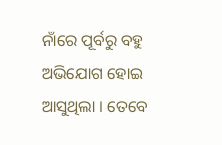ନାଁରେ ପୂର୍ବରୁ ବହୁ ଅଭିଯୋଗ ହୋଇ ଆସୁଥିଲା । ତେବେ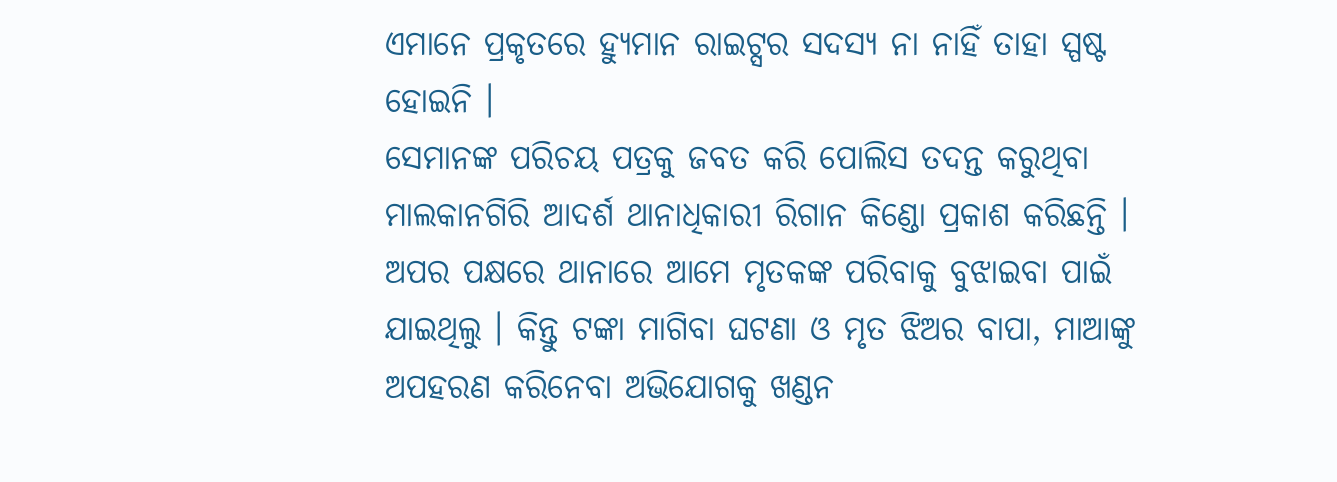ଏମାନେ ପ୍ରକୃତରେ ହ୍ୟୁମାନ ରାଇଟ୍ସର ସଦସ୍ୟ ନା ନାହିଁ ତାହା ସ୍ପଷ୍ଟ ହୋଇନି ।
ସେମାନଙ୍କ ପରିଚୟ ପତ୍ରକୁ ଜବତ କରି ପୋଲିସ ତଦନ୍ତ କରୁଥିବା ମାଲକାନଗିରି ଆଦର୍ଶ ଥାନାଧିକାରୀ ରିଗାନ କିଣ୍ଡୋ ପ୍ରକାଶ କରିଛନ୍ତି । ଅପର ପକ୍ଷରେ ଥାନାରେ ଆମେ ମୃତକଙ୍କ ପରିବାକୁ ବୁଝାଇବା ପାଇଁ ଯାଇଥିଲୁ । କିନ୍ତୁ ଟଙ୍କା ମାଗିବା ଘଟଣା ଓ ମୃତ ଝିଅର ବାପା, ମାଆଙ୍କୁ ଅପହରଣ କରିନେବା ଅଭିଯୋଗକୁ ଖଣ୍ଡନ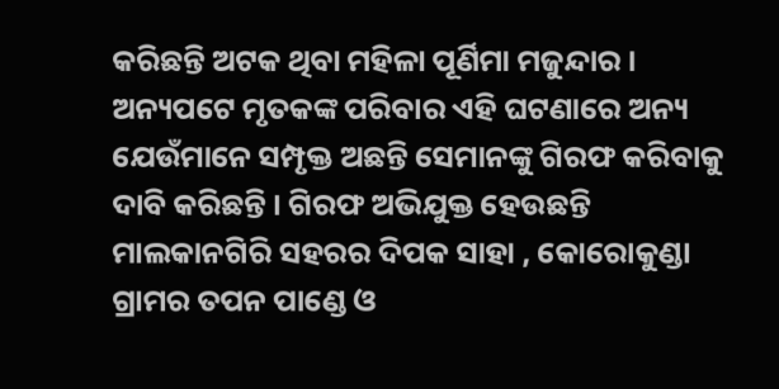କରିଛନ୍ତି ଅଟକ ଥିବା ମହିଳା ପୂର୍ଣିମା ମଜୁନ୍ଦାର । ଅନ୍ୟପଟେ ମୃତକଙ୍କ ପରିବାର ଏହି ଘଟଣାରେ ଅନ୍ୟ ଯେଉଁମାନେ ସମ୍ପୃକ୍ତ ଅଛନ୍ତି ସେମାନଙ୍କୁ ଗିରଫ କରିବାକୁ ଦାବି କରିଛନ୍ତି । ଗିରଫ ଅଭିଯୁକ୍ତ ହେଉଛନ୍ତି ମାଲକାନଗିରି ସହରର ଦିପକ ସାହା , କୋରୋକୁଣ୍ଡା ଗ୍ରାମର ତପନ ପାଣ୍ଡେ ଓ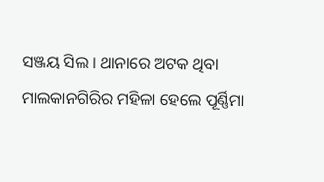ସଞ୍ଜୟ ସିଲ । ଥାନାରେ ଅଟକ ଥିବା ମାଲକାନଗିରିର ମହିଳା ହେଲେ ପୂର୍ଣ୍ଣିମା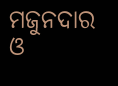ମଜୁନଦାର ଓ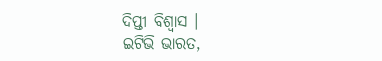ଦିପ୍ତୀ ବିଶ୍ବାସ ।
ଇଟିଭି ଭାରତ,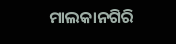ମାଲକାନଗିରି